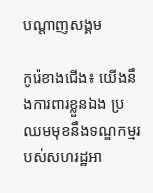បណ្តាញសង្គម

កូរ៉េខាងជើង៖ យើងនឹងការពារខ្លួនឯង ប្រឈមមុខនឹងទណ្ឌកម្មរបស់សហរដ្ឋអា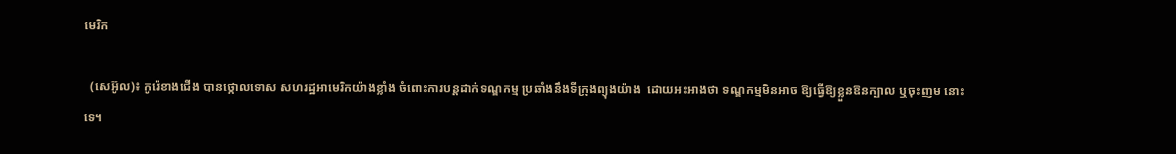មេរិក

  (សេអ៊ូល)៖ កូរ៉េខាងជើង បានថ្កោលទោស សហរដ្ឋអាមេរិកយ៉ាងខ្លាំង ចំពោះការបន្តដាក់ទណ្ឌកម្ម ប្រឆាំងនឹងទីក្រុងព្យុងយ៉ាង  ដោយអះអាងថា ទណ្ឌកម្មមិនអាច ឱ្យធ្វើឱ្យខ្លួនឱនក្បាល ឬចុះញម នោះទេ។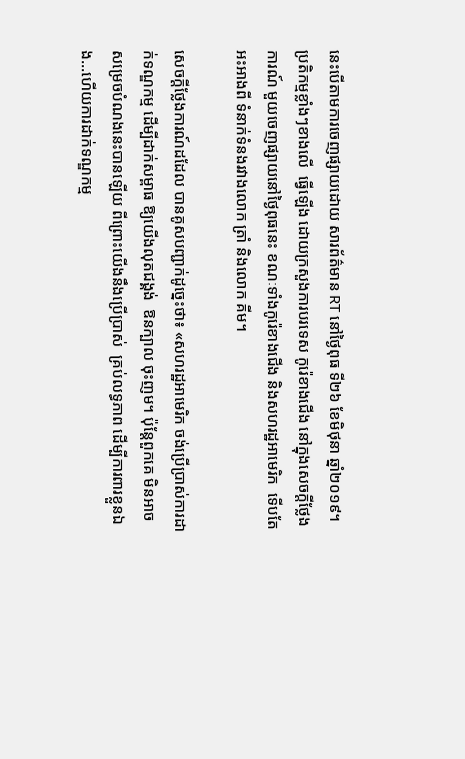នេះបើតាមការចេញផ្សាយដោយ សារព័ត៌មាន RT នៅថ្ងៃពុធ ទី២៦ ខែមិថុនា ឆ្នាំ២០១៩។ ប្រតិកម្មខ្លាំងៗខាងលើ  ធ្វើឡើង ដោយក្រសួងការបរទេស កូរ៉េខាងជើង នៅក្នុងសេចក្ដីថ្លែងការណ៍ មួយចេញផ្សាយនៅថ្ងៃពុធនេះ ខណៈទាំងកូរ៉េខាងជើង និងសហរដ្ឋអាមេរិក  ទើបតែអះអាងពី ទំនាក់ទំនងរវាងលោក ត្រាំ និងលោក គីម។

សេចក្ដីថ្លែងការណ៍ដដែល បានគូសបញ្ជាក់ដូច្នេះថា៖ «សហរដ្ឋអាមេរិក ចង់ប្រើប្រាស់ការដាក់ទណ្ឌកម្ម ដើម្បីដាក់សម្ពាធ ឱ្យយើងលុតជង្គង់  ឱនក្បាល ចុះញម។ ប៉ុន្តែពួកគេ មិនអាចសម្រេចបំណងនេះបានឡើយ ពីព្រោះយើងនឹងប្រើប្រាស់  គ្រប់លទ្ធភាព ដើម្បីការពារខ្លួនឯង...ហើយការដាក់ទណ្ឌកម្ម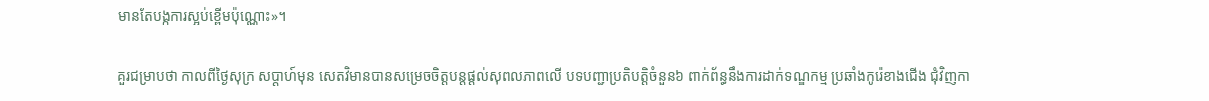មានតែបង្កការស្អប់ខ្ពើមប៉ុណ្ណោះ»។

គួរជម្រាបថា កាលពីថ្ងៃសុក្រ សប្ដាហ៍មុន សេតវិមានបានសម្រេចចិត្តបន្តផ្ដល់សុពលភាពលើ បទបញ្ជាប្រតិបត្តិចំនួន៦ ពាក់ព័ន្ធនឹងការដាក់ទណ្ឌកម្ម ប្រឆាំងកូរ៉េខាងជើង ជុំវិញកា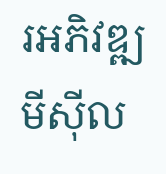រអភិវឌ្ឍ មីស៊ីល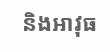និងអាវុធ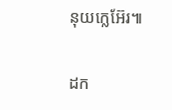នុយក្លេអ៊ែរ៕

ដក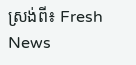ស្រង់ពី៖ Fresh News